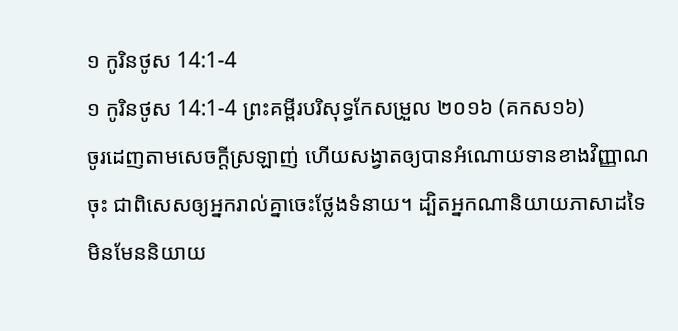១ កូរិនថូស 14:1-4
១ កូរិនថូស 14:1-4 ព្រះគម្ពីរបរិសុទ្ធកែសម្រួល ២០១៦ (គកស១៦)
ចូរដេញតាមសេចក្តីស្រឡាញ់ ហើយសង្វាតឲ្យបានអំណោយទានខាងវិញ្ញាណចុះ ជាពិសេសឲ្យអ្នករាល់គ្នាចេះថ្លែងទំនាយ។ ដ្បិតអ្នកណានិយាយភាសាដទៃ មិនមែននិយាយ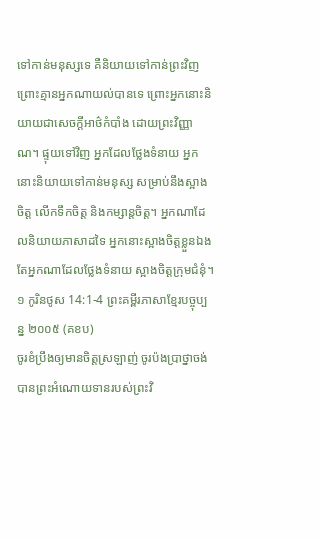ទៅកាន់មនុស្សទេ គឺនិយាយទៅកាន់ព្រះវិញ ព្រោះគ្មានអ្នកណាយល់បានទេ ព្រោះអ្នកនោះនិយាយជាសេចក្តីអាថ៌កំបាំង ដោយព្រះវិញ្ញាណ។ ផ្ទុយទៅវិញ អ្នកដែលថ្លែងទំនាយ អ្នកនោះនិយាយទៅកាន់មនុស្ស សម្រាប់នឹងស្អាងចិត្ត លើកទឹកចិត្ត និងកម្សាន្តចិត្ត។ អ្នកណាដែលនិយាយភាសាដទៃ អ្នកនោះស្អាងចិត្តខ្លួនឯង តែអ្នកណាដែលថ្លែងទំនាយ ស្អាងចិត្តក្រុមជំនុំ។
១ កូរិនថូស 14:1-4 ព្រះគម្ពីរភាសាខ្មែរបច្ចុប្បន្ន ២០០៥ (គខប)
ចូរខំប្រឹងឲ្យមានចិត្តស្រឡាញ់ ចូរប៉ងប្រាថ្នាចង់បានព្រះអំណោយទានរបស់ព្រះវិ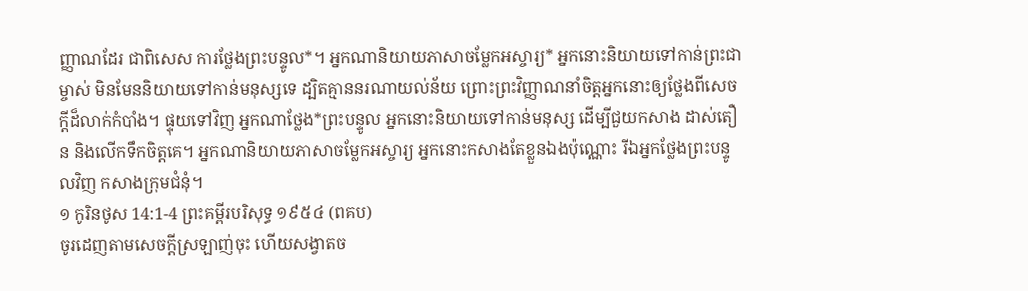ញ្ញាណដែរ ជាពិសេស ការថ្លែងព្រះបន្ទូល*។ អ្នកណានិយាយភាសាចម្លែកអស្ចារ្យ* អ្នកនោះនិយាយទៅកាន់ព្រះជាម្ចាស់ មិនមែននិយាយទៅកាន់មនុស្សទេ ដ្បិតគ្មាននរណាយល់ន័យ ព្រោះព្រះវិញ្ញាណនាំចិត្តអ្នកនោះឲ្យថ្លែងពីសេចក្ដីដ៏លាក់កំបាំង។ ផ្ទុយទៅវិញ អ្នកណាថ្លែង*ព្រះបន្ទូល អ្នកនោះនិយាយទៅកាន់មនុស្ស ដើម្បីជួយកសាង ដាស់តឿន និងលើកទឹកចិត្តគេ។ អ្នកណានិយាយភាសាចម្លែកអស្ចារ្យ អ្នកនោះកសាងតែខ្លួនឯងប៉ុណ្ណោះ រីឯអ្នកថ្លែងព្រះបន្ទូលវិញ កសាងក្រុមជំនុំ។
១ កូរិនថូស 14:1-4 ព្រះគម្ពីរបរិសុទ្ធ ១៩៥៤ (ពគប)
ចូរដេញតាមសេចក្ដីស្រឡាញ់ចុះ ហើយសង្វាតច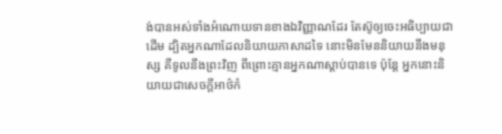ង់បានអស់ទាំងអំណោយទានខាងឯវិញ្ញាណដែរ តែស៊ូឲ្យចេះអធិប្បាយជាដើម ដ្បិតអ្នកណាដែលនិយាយភាសាដទៃ នោះមិនមែននិយាយនឹងមនុស្ស គឺទូលនឹងព្រះវិញ ពីព្រោះគ្មានអ្នកណាស្តាប់បានទេ ប៉ុន្តែ អ្នកនោះនិយាយជាសេចក្ដីអាថ៌កំ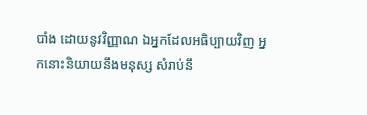បាំង ដោយនូវវិញ្ញាណ ឯអ្នកដែលអធិប្បាយវិញ អ្នកនោះនិយាយនឹងមនុស្ស សំរាប់នឹ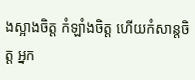ងស្អាងចិត្ត កំឡាំងចិត្ត ហើយកំសាន្តចិត្ត អ្នក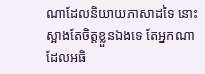ណាដែលនិយាយភាសាដទៃ នោះស្អាងតែចិត្តខ្លួនឯងទេ តែអ្នកណាដែលអធិ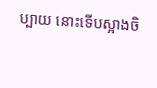ប្បាយ នោះទើបស្អាងចិ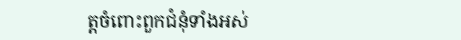ត្តចំពោះពួកជំនុំទាំងអស់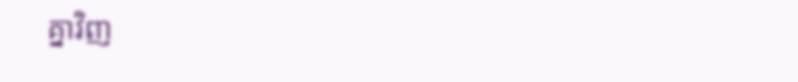គ្នាវិញ